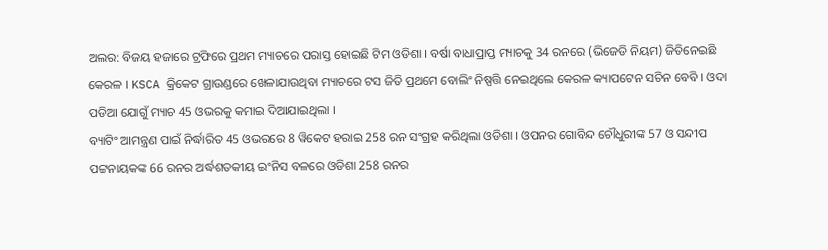ଅଲର: ବିଜୟ ହଜାରେ ଟ୍ରଫିରେ ପ୍ରଥମ ମ୍ୟାଚରେ ପରାସ୍ତ ହୋଇଛି ଟିମ ଓଡିଶା । ବର୍ଷା ବାଧାପ୍ରାପ୍ତ ମ୍ୟାଚକୁ 34 ରନରେ (ଭିଜେଡି ନିୟମ) ଜିତିନେଇଛି କେରଳ । KSCA କ୍ରିକେଟ ଗ୍ରାଉଣ୍ଡରେ ଖେଳାଯାଉଥିବା ମ୍ୟାଚରେ ଟସ ଜିତି ପ୍ରଥମେ ବୋଲିଂ ନିଷ୍ପତ୍ତି ନେଇଥିଲେ କେରଳ କ୍ୟାପଟେନ ସଚିନ ବେବି । ଓଦା ପଡିଆ ଯୋଗୁଁ ମ୍ୟାଚ 45 ଓଭରକୁ କମାଇ ଦିଆଯାଇଥିଲା ।
ବ୍ୟାଟିଂ ଆମନ୍ତ୍ରଣ ପାଇଁ ନିର୍ଦ୍ଧାରିତ 45 ଓଭରରେ 8 ୱିକେଟ ହରାଇ 258 ରନ ସଂଗ୍ରହ କରିଥିଲା ଓଡିଶା । ଓପନର ଗୋବିନ୍ଦ ଚୌଧୁରୀଙ୍କ 57 ଓ ସନ୍ଦୀପ ପଟ୍ଟନାୟକଙ୍କ 66 ରନର ଅର୍ଦ୍ଧଶତକୀୟ ଇଂନିସ ବଳରେ ଓଡିଶା 258 ରନର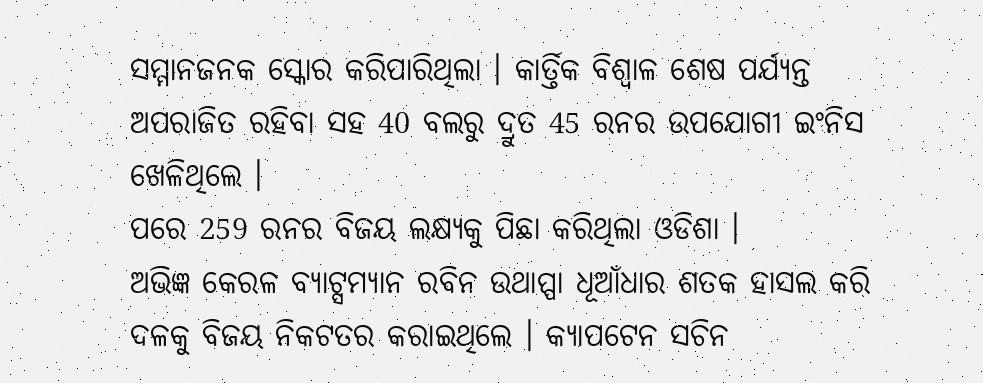ସମ୍ମାନଜନକ ସ୍କୋର କରିପାରିଥିଲା । କାର୍ତ୍ତିକ ବିଶ୍ବାଳ ଶେଷ ପର୍ଯ୍ୟନ୍ତ ଅପରାଜିତ ରହିବା ସହ 40 ବଲରୁ ଦ୍ରୁତ 45 ରନର ଉପଯୋଗୀ ଇଂନିସ ଖେଳିଥିଲେ ।
ପରେ 259 ରନର ବିଜୟ ଲକ୍ଷ୍ୟକୁ ପିଛା କରିଥିଲା ଓଡିଶା ।
ଅଭିଜ୍ଞ କେରଳ ବ୍ୟାଟ୍ସମ୍ୟାନ ରବିନ ଉଥାପ୍ପା ଧୂଆଁଧାର ଶତକ ହାସଲ କରି ଦଳକୁ ବିଜୟ ନିକଟତର କରାଇଥିଲେ । କ୍ୟାପଟେନ ସଚିନ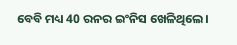ବେବି ମଧ୍ୟ 40 ରନର ଇଂନିସ ଖେଳିଥିଲେ।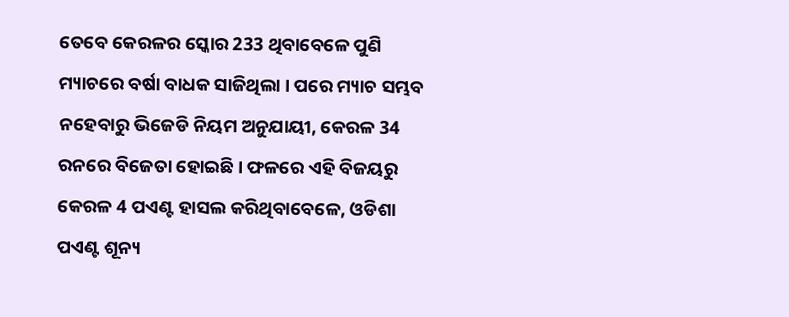ତେବେ କେରଳର ସ୍କୋର 233 ଥିବାବେଳେ ପୁଣି ମ୍ୟାଚରେ ବର୍ଷା ବାଧକ ସାଜିଥିଲା । ପରେ ମ୍ୟାଚ ସମ୍ଭବ ନହେବାରୁ ଭିଜେଡି ନିୟମ ଅନୁଯାୟୀ, କେରଳ 34 ରନରେ ବିଜେତା ହୋଇଛି । ଫଳରେ ଏହି ବିଜୟରୁ କେରଳ 4 ପଏଣ୍ଟ ହାସଲ କରିଥିବାବେଳେ, ଓଡିଶା ପଏଣ୍ଟ ଶୂନ୍ୟ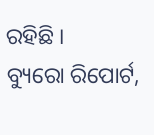ରହିଛି ।
ବ୍ୟୁରୋ ରିପୋର୍ଟ,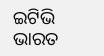ଇଟିଭି ଭାରତ